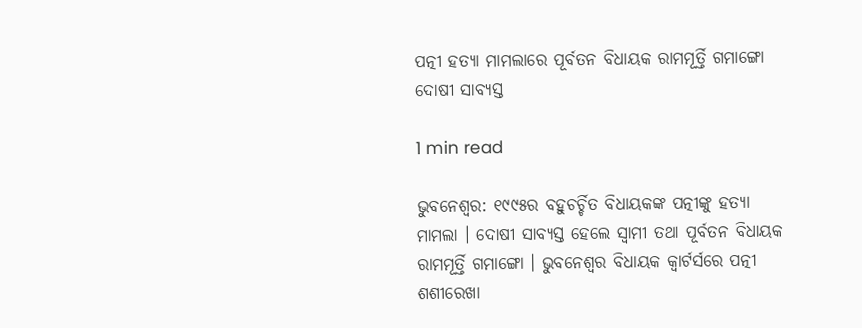ପତ୍ନୀ ହତ୍ୟା ମାମଲାରେ ପୂର୍ବତନ ବିଧାୟକ ରାମମୂର୍ତ୍ତି ଗମାଙ୍ଗୋ ଦୋଷୀ ସାବ୍ୟସ୍ତ

1 min read

ଭୁବନେଶ୍ୱର: ୧୯୯୫ର ବହୁଚର୍ଚ୍ଚିତ ବିଧାୟକଙ୍କ ପତ୍ନୀଙ୍କୁ ହତ୍ୟା ମାମଲା । ଦୋଷୀ ସାବ୍ୟସ୍ତ ହେଲେ ସ୍ବାମୀ ତଥା ପୂର୍ବତନ ବିଧାୟକ ରାମମୂର୍ତ୍ତି ଗମାଙ୍ଗୋ । ଭୁବନେଶ୍ବର ବିଧାୟକ କ୍ବାର୍ଟର୍ସରେ ପତ୍ନୀ ଶଶୀରେଖା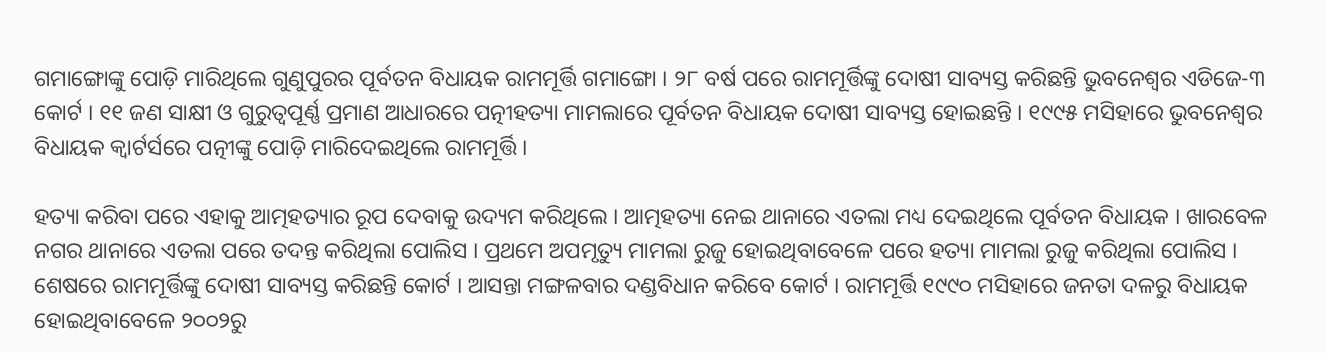ଗମାଙ୍ଗୋଙ୍କୁ ପୋଡ଼ି ମାରିଥିଲେ ଗୁଣୁପୁରର ପୂର୍ବତନ ବିଧାୟକ ରାମମୂର୍ତ୍ତି ଗମାଙ୍ଗୋ । ୨୮ ବର୍ଷ ପରେ ରାମମୂର୍ତ୍ତିଙ୍କୁ ଦୋଷୀ ସାବ୍ୟସ୍ତ କରିଛନ୍ତି ଭୁବନେଶ୍ବର ଏଡିଜେ-୩ କୋର୍ଟ । ୧୧ ଜଣ ସାକ୍ଷୀ ଓ ଗୁରୁତ୍ବପୂର୍ଣ୍ଣ ପ୍ରମାଣ ଆଧାରରେ ପତ୍ନୀହତ୍ୟା ମାମଲାରେ ପୂର୍ବତନ ବିଧାୟକ ଦୋଷୀ ସାବ୍ୟସ୍ତ ହୋଇଛନ୍ତି । ୧୯୯୫ ମସିହାରେ ଭୁବନେଶ୍ବର ବିଧାୟକ କ୍ବାର୍ଟର୍ସରେ ପତ୍ନୀଙ୍କୁ ପୋଡ଼ି ମାରିଦେଇଥିଲେ ରାମମୂର୍ତ୍ତି ।

ହତ୍ୟା କରିବା ପରେ ଏହାକୁ ଆତ୍ମହତ୍ୟାର ରୂପ ଦେବାକୁ ଉଦ୍ୟମ କରିଥିଲେ । ଆତ୍ମହତ୍ୟା ନେଇ ଥାନାରେ ଏତଲା ମଧ୍ୟ ଦେଇଥିଲେ ପୂର୍ବତନ ବିଧାୟକ । ଖାରବେଳ ନଗର ଥାନାରେ ଏତଲା ପରେ ତଦନ୍ତ କରିଥିଲା ପୋଲିସ । ପ୍ରଥମେ ଅପମୃତ୍ୟୁ ମାମଲା ରୁଜୁ ହୋଇଥିବାବେଳେ ପରେ ହତ୍ୟା ମାମଲା ରୁଜୁ କରିଥିଲା ପୋଲିସ । ଶେଷରେ ରାମମୂର୍ତ୍ତିଙ୍କୁ ଦୋଷୀ ସାବ୍ୟସ୍ତ କରିଛନ୍ତି କୋର୍ଟ । ଆସନ୍ତା ମଙ୍ଗଳବାର ଦଣ୍ଡବିଧାନ କରିବେ କୋର୍ଟ । ରାମମୂର୍ତ୍ତି ୧୯୯୦ ମସିହାରେ ଜନତା ଦଳରୁ ବିଧାୟକ ହୋଇଥିବାବେଳେ ୨୦୦୨ରୁ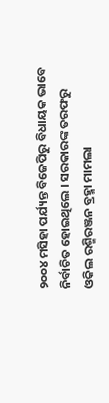୨୦୦୪ ମସିହା ପର୍ଯ୍ୟନ୍ତ ବିଜେପିରୁ ବିଧାୟକ ଭାବେ ନିର୍ବାଚିତ ହୋଇଥିଲେ । ସରକାରଙ୍କ ତରଫରୁ ଓକିଲ ରଶ୍ମିରଞ୍ଜନ ବ୍ରହ୍ମା ମାମଲା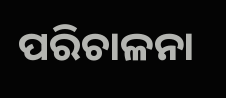ପରିଚାଳନା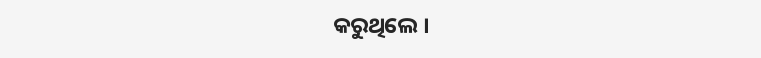କରୁଥିଲେ ।